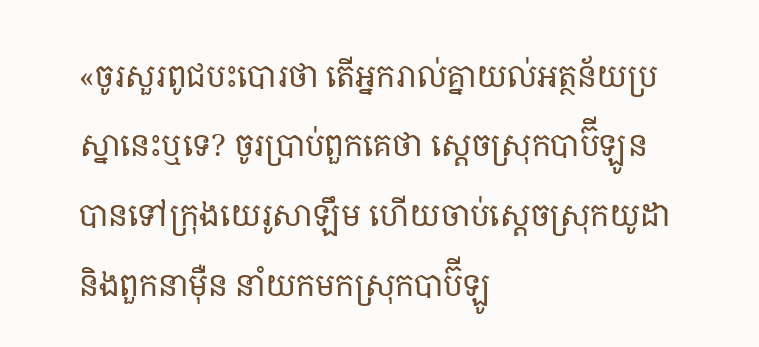«ចូរសួរពូជបះបោរថា តើអ្នករាល់គ្នាយល់អត្ថន័យប្រស្នានេះឬទេ? ចូរប្រាប់ពួកគេថា ស្ដេចស្រុកបាប៊ីឡូនបានទៅក្រុងយេរូសាឡឹម ហើយចាប់ស្ដេចស្រុកយូដា និងពួកនាម៉ឺន នាំយកមកស្រុកបាប៊ីឡូ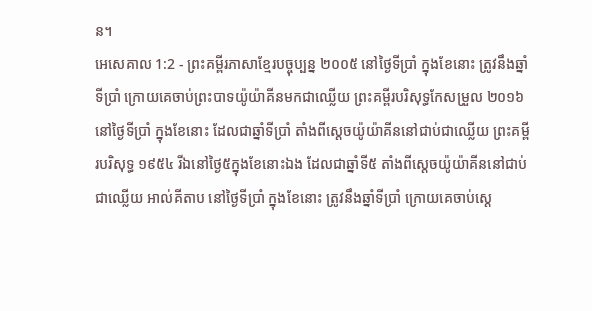ន។
អេសេគាល 1:2 - ព្រះគម្ពីរភាសាខ្មែរបច្ចុប្បន្ន ២០០៥ នៅថ្ងៃទីប្រាំ ក្នុងខែនោះ ត្រូវនឹងឆ្នាំទីប្រាំ ក្រោយគេចាប់ព្រះបាទយ៉ូយ៉ាគីនមកជាឈ្លើយ ព្រះគម្ពីរបរិសុទ្ធកែសម្រួល ២០១៦ នៅថ្ងៃទីប្រាំ ក្នុងខែនោះ ដែលជាឆ្នាំទីប្រាំ តាំងពីស្តេចយ៉ូយ៉ាគីននៅជាប់ជាឈ្លើយ ព្រះគម្ពីរបរិសុទ្ធ ១៩៥៤ រីឯនៅថ្ងៃ៥ក្នុងខែនោះឯង ដែលជាឆ្នាំទី៥ តាំងពីស្តេចយ៉ូយ៉ាគីននៅជាប់ជាឈ្លើយ អាល់គីតាប នៅថ្ងៃទីប្រាំ ក្នុងខែនោះ ត្រូវនឹងឆ្នាំទីប្រាំ ក្រោយគេចាប់ស្តេ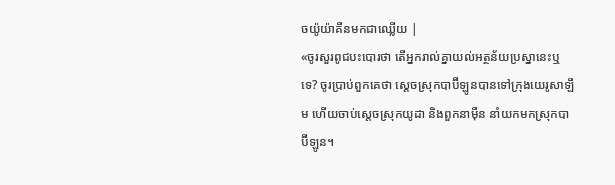ចយ៉ូយ៉ាគីនមកជាឈ្លើយ |
«ចូរសួរពូជបះបោរថា តើអ្នករាល់គ្នាយល់អត្ថន័យប្រស្នានេះឬទេ? ចូរប្រាប់ពួកគេថា ស្ដេចស្រុកបាប៊ីឡូនបានទៅក្រុងយេរូសាឡឹម ហើយចាប់ស្ដេចស្រុកយូដា និងពួកនាម៉ឺន នាំយកមកស្រុកបាប៊ីឡូន។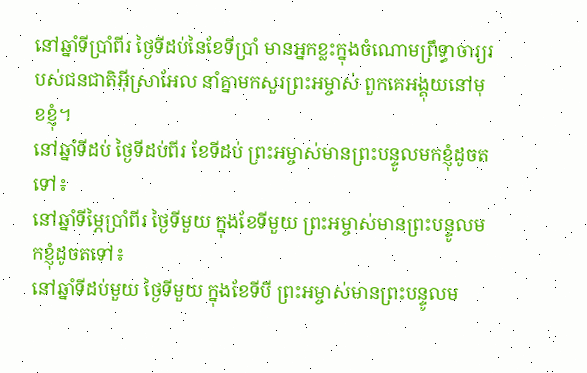នៅឆ្នាំទីប្រាំពីរ ថ្ងៃទីដប់នៃខែទីប្រាំ មានអ្នកខ្លះក្នុងចំណោមព្រឹទ្ធាចារ្យរបស់ជនជាតិអ៊ីស្រាអែល នាំគ្នាមកសួរព្រះអម្ចាស់ ពួកគេអង្គុយនៅមុខខ្ញុំ។
នៅឆ្នាំទីដប់ ថ្ងៃទីដប់ពីរ ខែទីដប់ ព្រះអម្ចាស់មានព្រះបន្ទូលមកខ្ញុំដូចតទៅ៖
នៅឆ្នាំទីម្ភៃប្រាំពីរ ថ្ងៃទីមួយ ក្នុងខែទីមួយ ព្រះអម្ចាស់មានព្រះបន្ទូលមកខ្ញុំដូចតទៅ៖
នៅឆ្នាំទីដប់មួយ ថ្ងៃទីមួយ ក្នុងខែទីបី ព្រះអម្ចាស់មានព្រះបន្ទូលម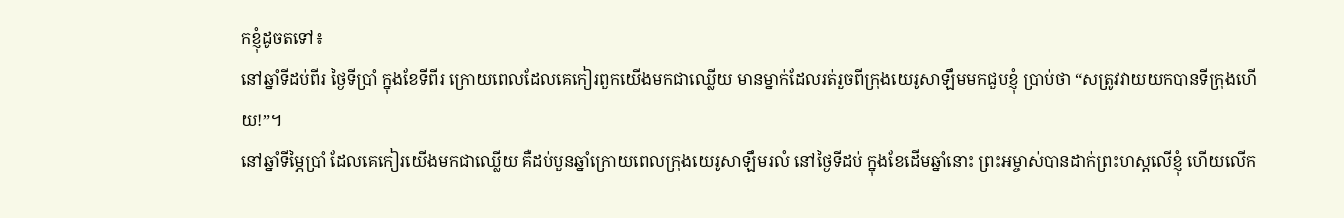កខ្ញុំដូចតទៅ៖
នៅឆ្នាំទីដប់ពីរ ថ្ងៃទីប្រាំ ក្នុងខែទីពីរ ក្រោយពេលដែលគេកៀរពួកយើងមកជាឈ្លើយ មានម្នាក់ដែលរត់រួចពីក្រុងយេរូសាឡឹមមកជួបខ្ញុំ ប្រាប់ថា “សត្រូវវាយយកបានទីក្រុងហើយ!”។
នៅឆ្នាំទីម្ភៃប្រាំ ដែលគេកៀរយើងមកជាឈ្លើយ គឺដប់បួនឆ្នាំក្រោយពេលក្រុងយេរូសាឡឹមរលំ នៅថ្ងៃទីដប់ ក្នុងខែដើមឆ្នាំនោះ ព្រះអម្ចាស់បានដាក់ព្រះហស្ដលើខ្ញុំ ហើយលើក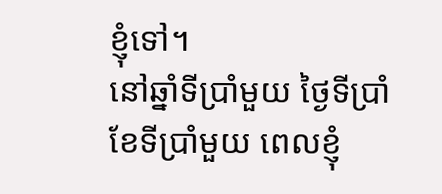ខ្ញុំទៅ។
នៅឆ្នាំទីប្រាំមួយ ថ្ងៃទីប្រាំ ខែទីប្រាំមួយ ពេលខ្ញុំ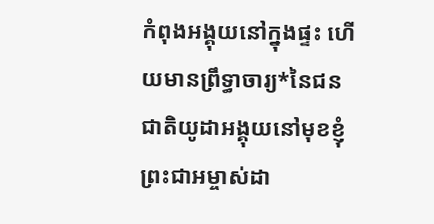កំពុងអង្គុយនៅក្នុងផ្ទះ ហើយមានព្រឹទ្ធាចារ្យ*នៃជនជាតិយូដាអង្គុយនៅមុខខ្ញុំ ព្រះជាអម្ចាស់ដា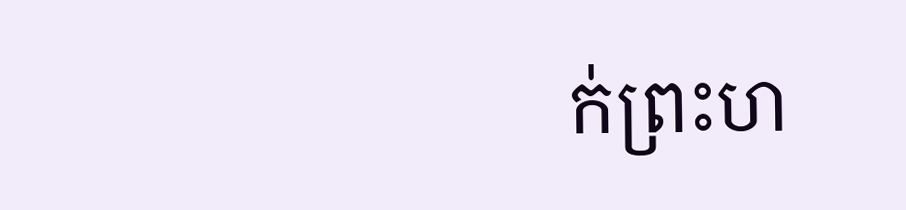ក់ព្រះហ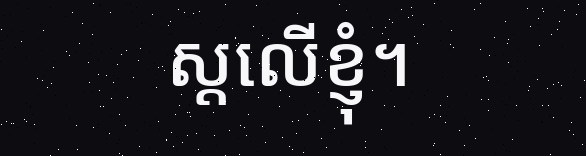ស្ដលើខ្ញុំ។